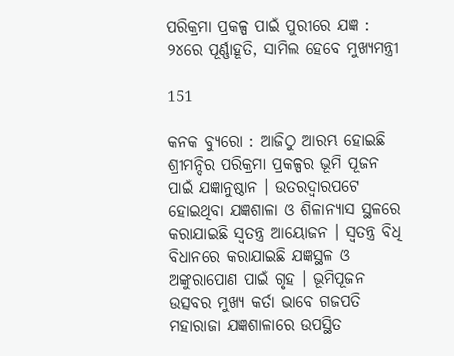ପରିକ୍ରମା ପ୍ରକଳ୍ପ ପାଇଁ ପୁରୀରେ ଯଜ୍ଞ : ୨୪ରେ ପୂର୍ଣ୍ଣାହୂତି, ସାମିଲ ହେବେ ମୁଖ୍ୟମନ୍ତ୍ରୀ

151

କନକ ବ୍ୟୁରୋ : ଆଜିଠୁ ଆରମ୍ଭ ହୋଇଛି ଶ୍ରୀମନ୍ଦିର ପରିକ୍ରମା ପ୍ରକଳ୍ପର ଭୂମି ପୂଜନ ପାଇଁ ଯଜ୍ଞାନୁଷ୍ଠାନ । ଉତରଦ୍ୱାରପଟେ ହୋଇଥିବା ଯଜ୍ଞଶାଳା ଓ ଶିଳାନ୍ୟାସ ସ୍ଥଳରେ କରାଯାଇଛି ସ୍ୱତନ୍ତ୍ର ଆୟୋଜନ । ସ୍ୱତନ୍ତ୍ର ବିଧି ବିଧାନରେ କରାଯାଇଛି ଯଜ୍ଞସ୍ଥଳ ଓ ଅଙ୍କୁରାପୋଣ ପାଇଁ ଗୃହ । ଭୂମିପୂଜନ ଉତ୍ସବର ମୁଖ୍ୟ କର୍ତା ଭାବେ ଗଜପତି ମହାରାଜା ଯଜ୍ଞଶାଳାରେ ଉପସ୍ଥିତ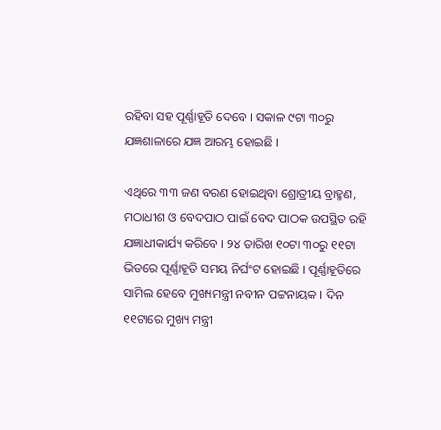ରହିବା ସହ ପୂର୍ଣ୍ଣାହୂତି ଦେବେ । ସକାଳ ୯ଟା ୩୦ରୁ ଯଜ୍ଞଶାଳାରେ ଯଜ୍ଞ ଆରମ୍ଭ ହୋଇଛି ।

ଏଥିରେ ୩୩ ଜଣ ବରଣ ହୋଇଥିବା ଶ୍ରୋତ୍ରୀୟ ବ୍ରାହ୍ମଣ, ମଠାଧୀଶ ଓ ବେଦପାଠ ପାଇଁ ବେଦ ପାଠକ ଉପସ୍ଥିତ ରହି ଯଜ୍ଞାଧୀକାର୍ଯ୍ୟ କରିବେ । ୨୪ ତାରିଖ ୧୦ଟା ୩୦ରୁ ୧୧ଟା ଭିତରେ ପୂର୍ଣ୍ଣାହୂତି ସମୟ ନିର୍ଘଂଟ ହୋଇଛି । ପୂର୍ଣ୍ଣାହୂତିରେ ସାମିଲ ହେବେ ମୁଖ୍ୟମନ୍ତ୍ରୀ ନବୀନ ପଟ୍ଟନାୟକ । ଦିନ ୧୧ଟାରେ ମୁଖ୍ୟ ମନ୍ତ୍ରୀ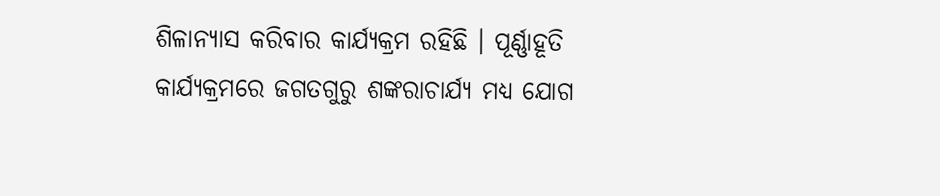ଶିଳାନ୍ୟାସ କରିବାର କାର୍ଯ୍ୟକ୍ରମ ରହିଛି । ପୂର୍ଣ୍ଣାହୂତି କାର୍ଯ୍ୟକ୍ରମରେ ଜଗତଗୁରୁ ଶଙ୍କରାଚାର୍ଯ୍ୟ ମଧ୍ୟ ଯୋଗ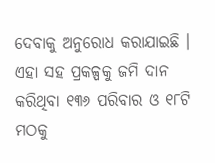ଦେବାକୁ ଅନୁରୋଧ କରାଯାଇଛି । ଏହା ସହ ପ୍ରକଳ୍ପକୁ ଜମି ଦାନ କରିଥିବା ୧୩୬ ପରିବାର ଓ ୧୮ଟି ମଠକୁ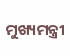ମୁଖ୍ୟମନ୍ତ୍ରୀ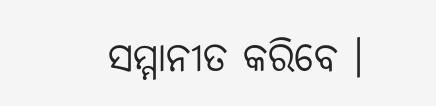ସମ୍ମାନୀତ କରିବେ ।